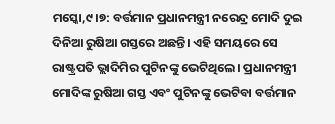ମସ୍କୋ,୯।୭: ବର୍ତ୍ତମାନ ପ୍ରଧାନମନ୍ତ୍ରୀ ନରେନ୍ଦ୍ର ମୋଦି ଦୁଇ ଦିନିଆ ରୁଷିଆ ଗସ୍ତରେ ଅଛନ୍ତି। ଏହି ସମୟରେ ସେ ରାଷ୍ଟ୍ରପତି ଭ୍ଲାଦିମିର ପୁଟିନଙ୍କୁ ଭେଟିଥିଲେ। ପ୍ରଧାନମନ୍ତ୍ରୀ ମୋଦିଙ୍କ ରୁଷିଆ ଗସ୍ତ ଏବଂ ପୁଟିନଙ୍କୁ ଭେଟିବା ବର୍ତ୍ତମାନ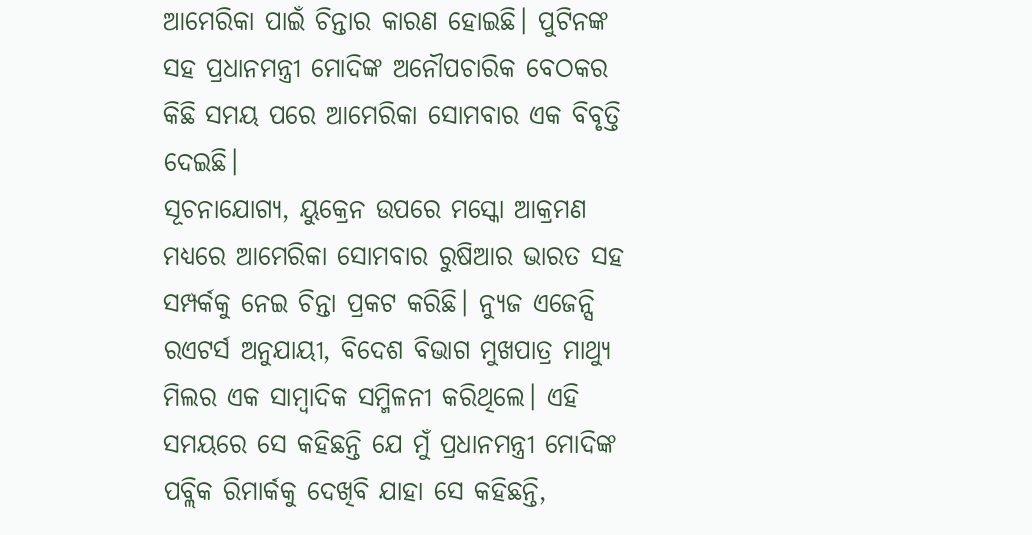ଆମେରିକା ପାଇଁ ଚିନ୍ତାର କାରଣ ହୋଇଛି। ପୁଟିନଙ୍କ ସହ ପ୍ରଧାନମନ୍ତ୍ରୀ ମୋଦିଙ୍କ ଅନୌପଚାରିକ ବେଠକର କିଛି ସମୟ ପରେ ଆମେରିକା ସୋମବାର ଏକ ବିବୃତ୍ତି ଦେଇଛି।
ସୂଚନାଯୋଗ୍ୟ, ୟୁକ୍ରେନ ଉପରେ ମସ୍କୋ ଆକ୍ରମଣ ମଧ୍ୟରେ ଆମେରିକା ସୋମବାର ରୁଷିଆର ଭାରତ ସହ ସମ୍ପର୍କକୁ ନେଇ ଚିନ୍ତା ପ୍ରକଟ କରିଛି। ନ୍ୟୁଜ ଏଜେନ୍ସି ରଏଟର୍ସ ଅନୁଯାୟୀ, ବିଦେଶ ବିଭାଗ ମୁଖପାତ୍ର ମାଥ୍ୟୁ ମିଲର ଏକ ସାମ୍ବାଦିକ ସମ୍ମିଳନୀ କରିଥିଲେ। ଏହି ସମୟରେ ସେ କହିଛନ୍ତି ଯେ ମୁଁ ପ୍ରଧାନମନ୍ତ୍ରୀ ମୋଦିଙ୍କ ପବ୍ଲିକ ରିମାର୍କକୁ ଦେଖିବି ଯାହା ସେ କହିଛନ୍ତି,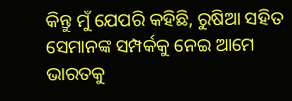କିନ୍ତୁ ମୁଁ ଯେପରି କହିଛି, ରୁଷିଆ ସହିତ ସେମାନଙ୍କ ସମ୍ପର୍କକୁ ନେଇ ଆମେ ଭାରତକୁ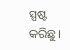ସ୍ପଷ୍ଟ କରିଛୁ।